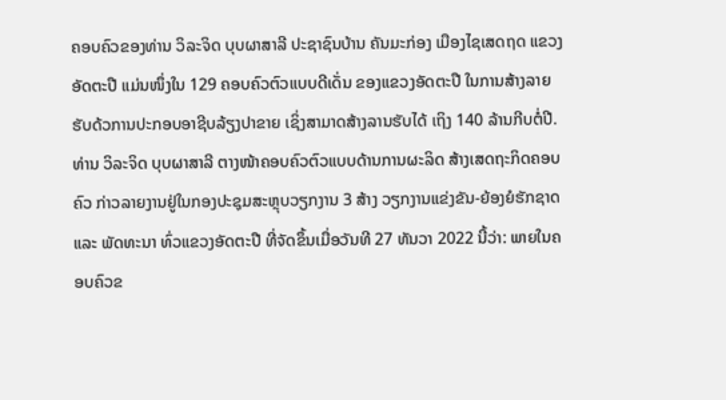ຄອບຄົວຂອງທ່ານ ວິລະຈິດ ບຸບຜາສາລີ ປະຊາຊົນບ້ານ ຄັນມະກ່ອງ ເມືອງໄຊເສດຖດ ແຂວງ ອັດຕະປື ແມ່ນໜຶ່ງໃນ 129 ຄອບຄົວຕົວແບບດີເດັ່ນ ຂອງແຂວງອັດຕະປື ໃນການສ້າງລາຍຮັບດ້ວການປະກອບອາຊີບລ້ຽງປາຂາຍ ເຊິ່ງສາມາດສ້າງລານຮັບໄດ້ ເຖິງ 140 ລ້ານກີບຕໍ່ປີ.
ທ່ານ ວິລະຈິດ ບຸບຜາສາລີ ຕາງໜ້າຄອບຄົວຕົວແບບດ້ານການຜະລິດ ສ້າງເສດຖະກິດຄອບຄົວ ກ່າວລາຍງານຢູ່ໃນກອງປະຊຸມສະຫຼຸບວຽກງານ 3 ສ້າງ ວຽກງານແຂ່ງຂັນ-ຍ້ອງຍໍຮັກຊາດ ແລະ ພັດທະນາ ທົ່ວແຂວງອັດຕະປື ທີ່ຈັດຂຶ້ນເມື່ອວັນທີ 27 ທັນວາ 2022 ນີ້ວ່າ: ພາຍໃນຄອບຄົວຂ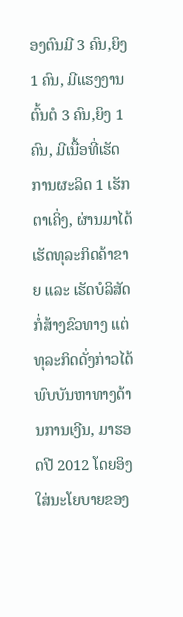ອງຕົນມີ 3 ຄົນ,ຍິງ 1 ຄົນ, ມີແຮງງານຕົ້ນຕໍ 3 ຄົນ,ຍິງ 1 ຄົນ, ມີເນື້ອທີ່ເຮັດການຜະລິດ 1 ເຮັກຕາເຄິ່ງ, ຜ່ານມາໄດ້ເຮັດທຸລະກິດຄ້າຂາຍ ແລະ ເຮັດບໍລິສັດກໍ່ສ້າງຂົວທາງ ແຕ່ທຸລະກິດດັ່ງກ່າວໄດ້ພົບບັນຫາທາງດ້ານການເງີນ, ມາຮອດປີ 2012 ໂດຍອິງໃສ່ນະໂຍບາຍຂອງ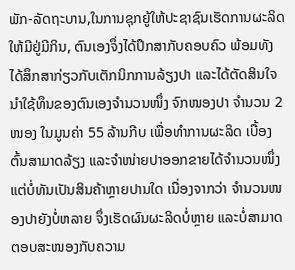ພັກ-ລັດຖະບານ,ໃນການຊຸກຍູ້ໃຫ້ປະຊາຊົນເຮັດການຜະລິດໃຫ້ມີຢູ່ມີກິນ, ຕົນເອງຈຶ່ງໄດ້ປຶກສາກັບຄອບຄົວ ພ້ອມທັງໄດ້ສຶກສາກ່ຽວກັບເຕັກນິກການລ້ຽງປາ ແລະໄດ້ຕັດສິນໃຈນໍາໃຊ້ທຶນຂອງຕົນເອງຈຳນວນໜຶ່ງ ຈົກໜອງປາ ຈຳນວນ 2 ໜອງ ໃນມູນຄ່າ 55 ລ້ານກີບ ເພື່ອທໍາການຜະລິດ ເບື້ອງຕົ້ນສາມາດລ້ຽງ ແລະຈໍາໜ່າຍປາອອກຂາຍໄດ້ຈໍານວນໜຶ່ງ ແຕ່ບໍ່ທັນເປັນສິນຄ້າຫຼາຍປານໃດ ເນື່ອງຈາກວ່າ ຈໍານວນໜອງປາຍັງບໍ່ຫລາຍ ຈຶ່ງເຮັດຜົນຜະລິດບໍ່ຫຼາຍ ແລະບໍ່ສາມາດຕອບສະໜອງກັບຄວາມ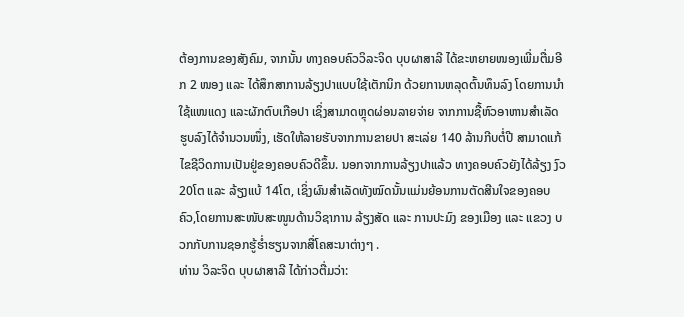ຕ້ອງການຂອງສັງຄົມ, ຈາກນັ້ນ ທາງຄອບຄົວວິລະຈິດ ບຸບຜາສາລີ ໄດ້ຂະຫຍາຍໜອງເພີ່ມຕື່ມອີກ 2 ໜອງ ແລະ ໄດ້ສຶກສາການລ້ຽງປາແບບໃຊ້ເຕັກນິກ ດ້ວຍການຫລຸດຕົ້ນທຶນລົງ ໂດຍການນໍາໃຊ້ແໜແດງ ແລະຜັກຕົບເກືອປາ ເຊິ່ງສາມາດຫຼຸດຜ່ອນລາຍຈ່າຍ ຈາກການຊື້ຫົວອາຫານສຳເລັດຮູບລົງໄດ້ຈຳນວນໜຶ່ງ, ເຮັດໃຫ້ລາຍຮັບຈາກການຂາຍປາ ສະເລ່ຍ 140 ລ້ານກີບຕໍ່ປີ ສາມາດແກ້ໄຂຊີວິດການເປັນຢູ່ຂອງຄອບຄົວດີຂຶ້ນ. ນອກຈາກການລ້ຽງປາແລ້ວ ທາງຄອບຄົວຍັງໄດ້ລ້ຽງ ງົວ 20ໂຕ ແລະ ລ້ຽງແບ້ 14ໂຕ, ເຊິ່ງຜົນສໍາເລັດທັງໝົດນັ້ນແມ່ນຍ້ອນການຕັດສີນໃຈຂອງຄອບຄົວ,ໂດຍການສະໜັບສະໜູນດ້ານວິຊາການ ລ້ຽງສັດ ແລະ ການປະມົງ ຂອງເມືອງ ແລະ ແຂວງ ບວກກັບການຊອກຮູ້ຮໍ່າຮຽນຈາກສື່ໂຄສະນາຕ່າງໆ .
ທ່ານ ວິລະຈິດ ບຸບຜາສາລີ ໄດ້ກ່າວຕື່ມວ່າ: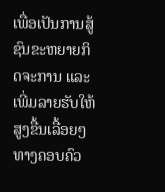ເພື່ອເປັນການສູ້ຊົນຂະຫຍາຍກິດຈະການ ແລະ ເພີ່ມລາຍຮັບໃຫ້ສູງຂື້ນເລື້ອຍໆ ທາງຄອບຄົວ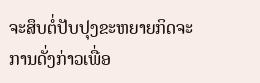ຈະສຶບຕໍ່ປັບປຸງຂະຫຍາຍກິດຈະການດັ່ງກ່າວເພື່ອ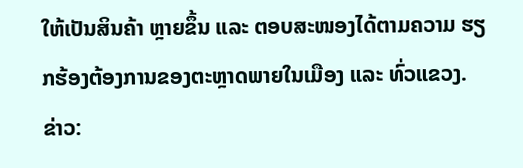ໃຫ້ເປັນສິນຄ້າ ຫຼາຍຂຶ້ນ ແລະ ຕອບສະໜອງໄດ້ຕາມຄວາມ ຮຽກຮ້ອງຕ້ອງການຂອງຕະຫຼາດພາຍໃນເມືອງ ແລະ ທົ່ວແຂວງ.
ຂ່າວ: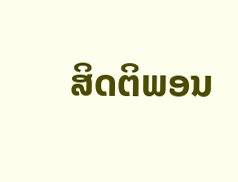ສິດຕິພອນ